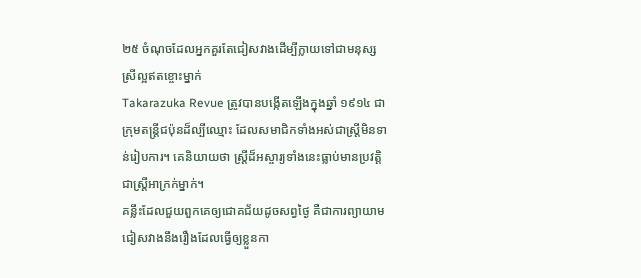២៥ ចំណុចដែលអ្នកគួរតែជៀសវាងដើម្បីក្លាយទៅជាមនុស្សស្រីល្អឥតខ្ចោះម្នាក់
Takarazuka Revue ត្រូវបានបង្កើតឡើងក្នុងឆ្នាំ ១៩១៤ ជាក្រុមតន្ត្រីជប៉ុនដ៏ល្បីឈ្មោះ ដែលសមាជិកទាំងអស់ជាស្រ្តីមិនទាន់រៀបការ។ គេនិយាយថា ស្ត្រីដ៏អស្ចារ្យទាំងនេះធ្លាប់មានប្រវត្តិជាស្រ្តីអាក្រក់ម្នាក់។
គន្លឹះដែលជួយពួកគេឲ្យជោគជ័យដូចសព្វថ្ងៃ គឺជាការព្យាយាមជៀសវាងនឹងរឿងដែលធ្វើឲ្យខ្លួនកា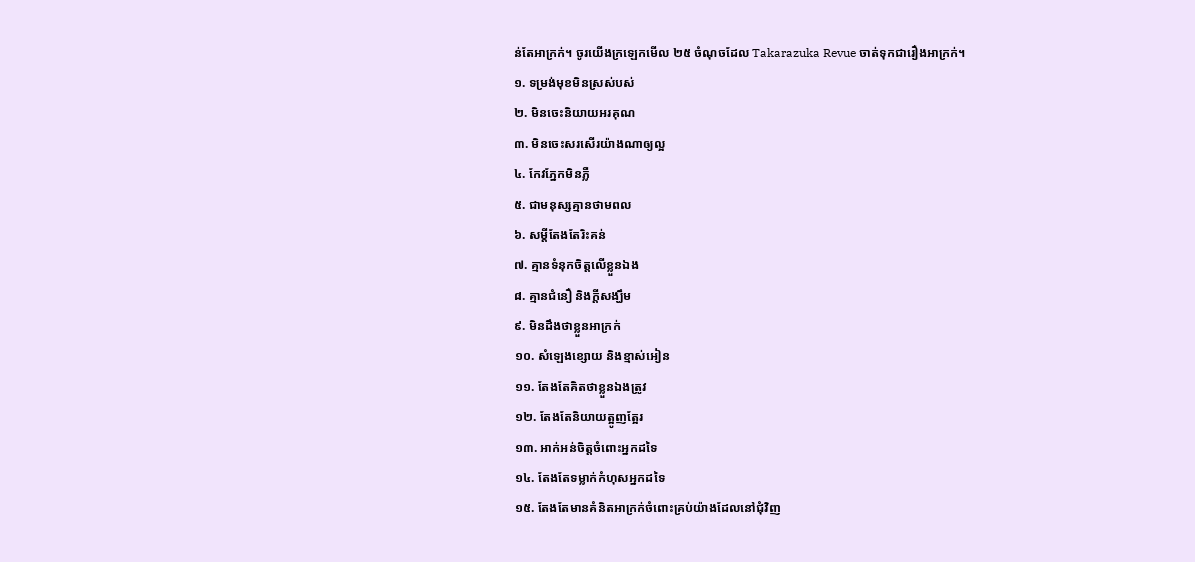ន់តែអាក្រក់។ ចូរយើងក្រឡេកមើល ២៥ ចំណុចដែល Takarazuka Revue ចាត់ទុកជារឿងអាក្រក់។
១. ទម្រង់មុខមិនស្រស់បស់
២. មិនចេះនិយាយអរគុណ
៣. មិនចេះសរសើរយ៉ាងណាឲ្យល្អ
៤. កែវភ្នែកមិនភ្លឺ
៥. ជាមនុស្សគ្មានថាមពល
៦. សម្តីតែងតែរិះគន់
៧. គ្មានទំនុកចិត្តលើខ្លួនឯង
៨. គ្មានជំនឿ និងក្តីសង្ឃឹម
៩. មិនដឹងថាខ្លួនអាក្រក់
១០. សំឡេងខ្សោយ និងខ្មាស់អៀន
១១. តែងតែគិតថាខ្លួនឯងត្រូវ
១២. តែងតែនិយាយត្អូញត្អែរ
១៣. អាក់អន់ចិត្តចំពោះអ្នកដទៃ
១៤. តែងតែទម្លាក់កំហុសអ្នកដទៃ
១៥. តែងតែមានគំនិតអាក្រក់ចំពោះគ្រប់យ៉ាងដែលនៅជុំវិញ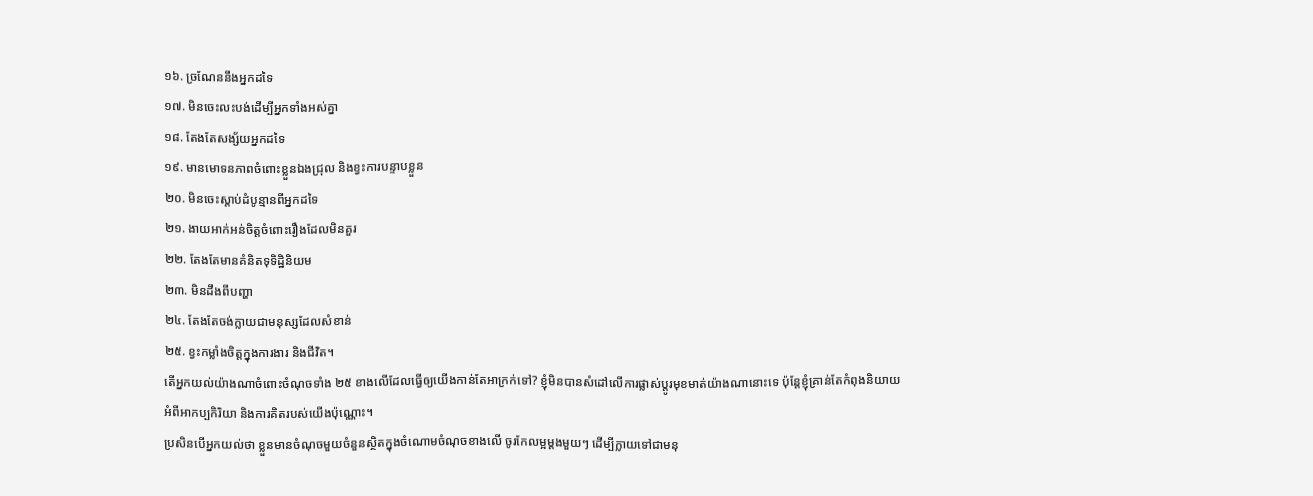១៦. ច្រណែននឹងអ្នកដទៃ
១៧. មិនចេះលះបង់ដើម្បីអ្នកទាំងអស់គ្នា
១៨. តែងតែសង្ស័យអ្នកដទៃ
១៩. មានមោទនភាពចំពោះខ្លួនឯងជ្រុល និងខ្វះការបន្ទាបខ្លួន
២០. មិនចេះស្តាប់ដំបូន្មានពីអ្នកដទៃ
២១. ងាយអាក់អន់ចិត្តចំពោះរឿងដែលមិនគួរ
២២. តែងតែមានគំនិតទុទិដ្ឋិនិយម
២៣. មិនដឹងពីបញ្ហា
២៤. តែងតែចង់ក្លាយជាមនុស្សដែលសំខាន់
២៥. ខ្វះកម្លាំងចិត្តក្នុងការងារ និងជីវិត។
តើអ្នកយល់យ៉ាងណាចំពោះចំណុចទាំង ២៥ ខាងលើដែលធ្វើឲ្យយើងកាន់តែអាក្រក់ទៅ? ខ្ញុំមិនបានសំដៅលើការផ្លាស់ប្តូរមុខមាត់យ៉ាងណានោះទេ ប៉ុន្តែខ្ញុំគ្រាន់តែកំពុងនិយាយអំពីអាកប្បកិរិយា និងការគិតរបស់យើងប៉ុណ្ណោះ។
ប្រសិនបើអ្នកយល់ថា ខ្លួនមានចំណុចមួយចំនួនស្ថិតក្នុងចំណោមចំណុចខាងលើ ចូរកែលម្អម្តងមួយៗ ដើម្បីក្លាយទៅជាមនុ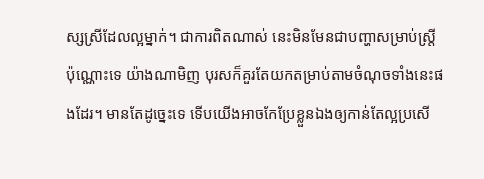ស្សស្រីដែលល្អម្នាក់។ ជាការពិតណាស់ នេះមិនមែនជាបញ្ហាសម្រាប់ស្រ្តីប៉ុណ្ណោះទេ យ៉ាងណាមិញ បុរសក៏គួរតែយកតម្រាប់តាមចំណុចទាំងនេះផងដែរ។ មានតែដូច្នេះទេ ទើបយើងអាចកែប្រែខ្លួនឯងឲ្យកាន់តែល្អប្រសើ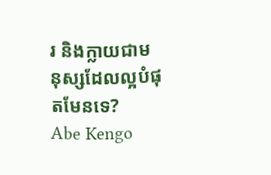រ និងក្លាយជាមនុស្សដែលល្អបំផុតមែនទេ?
Abe Kengo